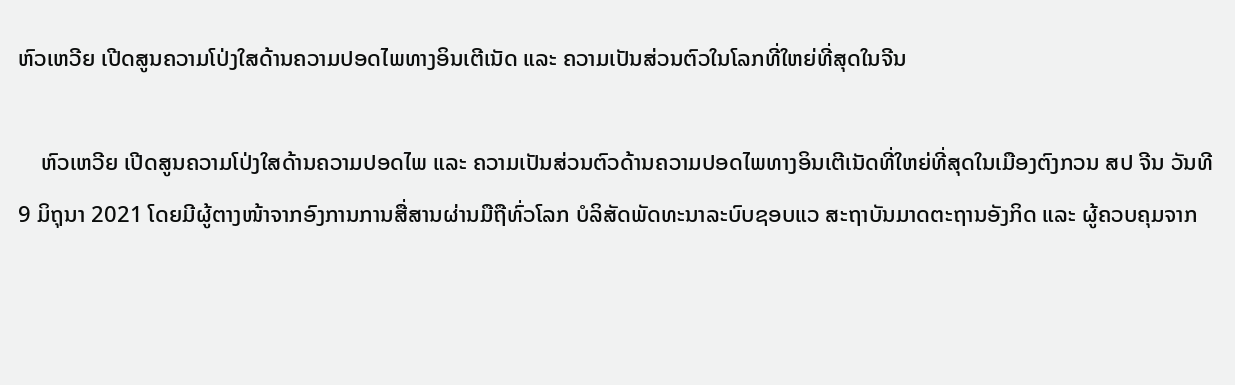ຫົວເຫວີຍ ເປີດສູນຄວາມໂປ່ງໃສດ້ານຄວາມປອດໄພທາງອິນເຕີເນັດ ແລະ ຄວາມເປັນສ່ວນຕົວໃນໂລກທີ່ໃຫຍ່ທີ່ສຸດໃນຈີນ

    ຫົວເຫວີຍ ເປີດສູນຄວາມໂປ່ງໃສດ້ານຄວາມປອດໄພ ແລະ ຄວາມເປັນສ່ວນຕົວດ້ານຄວາມປອດໄພທາງອິນເຕີເນັດທີ່ໃຫຍ່ທີ່ສຸດໃນເມືອງຕົງກວນ ສປ ຈີນ ວັນທີ 9 ມິຖຸນາ 2021 ໂດຍມີຜູ້ຕາງໜ້າຈາກອົງການການສື່ສານຜ່ານມືຖືທົ່ວໂລກ ບໍລິສັດພັດທະນາລະບົບຊອບແວ ສະຖາບັນມາດຕະຖານອັງກິດ ແລະ ຜູ້ຄວບຄຸມຈາກ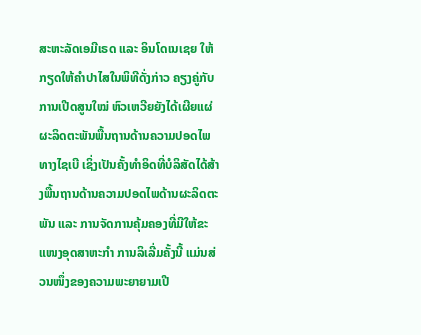ສະຫະລັດເອມີເຣດ ແລະ ອິນໂດເນເຊຍ ໃຫ້ກຽດໃຫ້ຄໍາປາໄສໃນພິທີດັ່ງກ່າວ ຄຽງຄູ່ກັບການເປີດສູນໃໝ່ ຫົວເຫວີຍຍັງໄດ້ເຜີຍແຜ່ຜະລິດຕະພັນພື້ນຖານດ້ານຄວາມປອດໄພທາງໄຊເບີ ເຊິ່ງເປັນຄັ້ງທຳອິດທີ່ບໍລິສັດໄດ້ສ້າງພື້ນຖານດ້ານຄວາມປອດໄພດ້ານຜະລິດຕະພັນ ແລະ ການຈັດການຄຸ້ມຄອງທີ່ມີໃຫ້ຂະແໜງອຸດສາຫະກຳ ການລິເລີ່ມຄັ້ງນີ້ ແມ່ນສ່ວນໜຶ່ງຂອງຄວາມພະຍາຍາມເປີ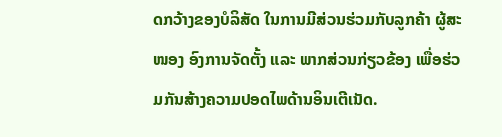ດກວ້າງຂອງບໍລິສັດ ໃນການມີສ່ວນຮ່ວມກັບລູກຄ້າ ຜູ້ສະໜອງ ອົງການຈັດຕັ້ງ ແລະ ພາກສ່ວນກ່ຽວຂ້ອງ ເພື່ອຮ່ວມກັນສ້າງຄວາມປອດໄພດ້ານອິນເຕີເນັດ.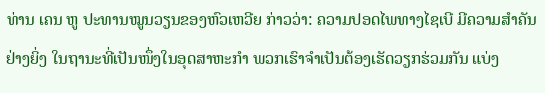ທ່ານ ເຄນ ຫູ ປະທານໝູນວຽນຂອງຫົວເຫວີຍ ກ່າວວ່າ: ຄວາມປອດໄພທາງໄຊເບີ ມີຄວາມສຳຄັນຢ່າງຍິ່ງ ໃນຖານະທີ່ເປັນໜຶ່ງໃນອຸດສາຫະກຳ ພວກເຮົາຈຳເປັນຕ້ອງເຮັດວຽກຮ່ວມກັນ ແບ່ງ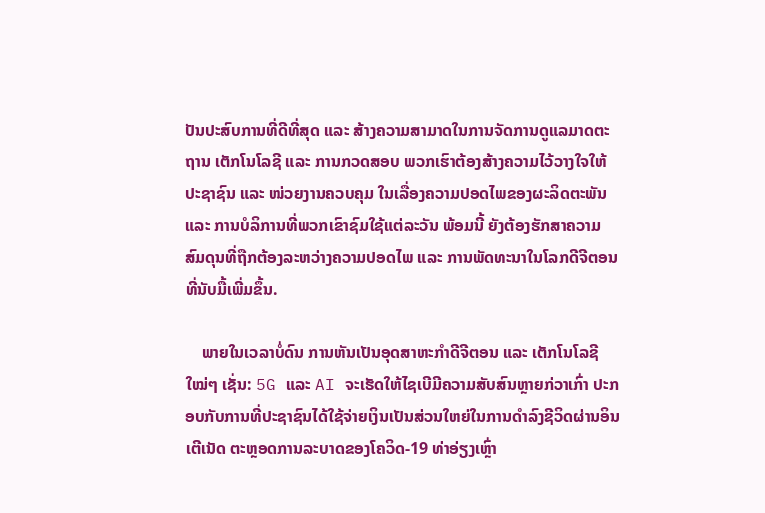ປັນປະສົບການທີ່ດີທີ່ສຸດ ແລະ ສ້າງຄວາມສາມາດໃນການຈັດການດູແລມາດຕະຖານ ເຕັກໂນໂລຊີ ແລະ ການກວດສອບ ພວກເຮົາຕ້ອງສ້າງຄວາມໄວ້ວາງໃຈໃຫ້ປະຊາຊົນ ແລະ ໜ່ວຍງານຄວບຄຸມ ໃນເລື່ອງຄວາມປອດໄພຂອງຜະລິດຕະພັນ ແລະ ການບໍລິການທີ່ພວກເຂົາຊົມໃຊ້ແຕ່ລະວັນ ພ້ອມນີ້ ຍັງຕ້ອງຮັກສາຄວາມສົມດຸນທີ່ຖືກຕ້ອງລະຫວ່າງຄວາມປອດໄພ ແລະ ການພັດທະນາໃນໂລກດີຈີຕອນທີ່ນັບມື້ເພີ່ມຂຶ້ນ.

    ພາຍໃນເວລາບໍ່ດົນ ການຫັນເປັນອຸດສາຫະກຳດີຈີຕອນ ແລະ ເຕັກໂນໂລຊີໃໝ່ໆ ເຊັ່ນ: 5G ແລະ AI ຈະເຮັດໃຫ້ໄຊເບີມີຄວາມສັບສົນຫຼາຍກ່ວາເກົ່າ ປະກອບກັບການທີ່ປະຊາຊົນໄດ້ໃຊ້ຈ່າຍເງິນເປັນສ່ວນໃຫຍ່ໃນການດໍາລົງຊີວິດຜ່ານອິນເຕີເນັດ ຕະຫຼອດການລະບາດຂອງໂຄວິດ-19 ທ່າອ່ຽງເຫຼົ່າ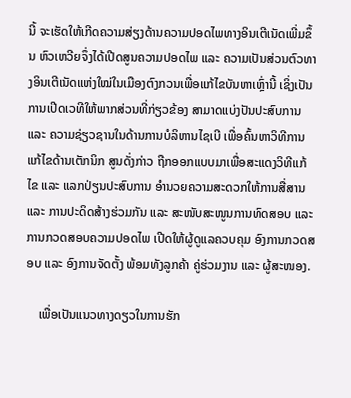ນີ້ ຈະເຮັດໃຫ້ເກີດຄວາມສ່ຽງດ້ານຄວາມປອດໄພທາງອິນເຕີເນັດເພີ່ມຂຶ້ນ ຫົວເຫວີຍຈຶ່ງໄດ້ເປີດສູນຄວາມປອດໄພ ແລະ ຄວາມເປັນສ່ວນຕົວທາງອິນເຕີເນັດແຫ່ງໃໝ່ໃນເມືອງຕົງກວນເພື່ອແກ້ໄຂບັນຫາເຫຼົ່ານີ້ ເຊິ່ງເປັນການເປີດເວທີໃຫ້ພາກສ່ວນທີ່ກ່ຽວຂ້ອງ ສາມາດແບ່ງປັນປະສົບການ ແລະ ຄວາມຊ່ຽວຊານໃນດ້ານການບໍລິຫານໄຊເບີ ເພື່ອຄົ້ນຫາວິທີການແກ້ໄຂດ້ານເຕັກນິກ ສູນດັ່ງກ່າວ ຖືກອອກແບບມາເພື່ອສະແດງວິທີແກ້ໄຂ ແລະ ແລກປ່ຽນປະສົບການ ອຳນວຍຄວາມສະດວກໃຫ້ການສື່ສານ ແລະ ການປະດິດສ້າງຮ່ວມກັນ ແລະ ສະໜັບສະໜູນການທົດສອບ ແລະ ການກວດສອບຄວາມປອດໄພ ເປີດໃຫ້ຜູ້ດູແລຄວບຄຸມ ອົງການກວດສອບ ແລະ ອົງການຈັດຕັ້ງ ພ້ອມທັງລູກຄ້າ ຄູ່ຮ່ວມງານ ແລະ ຜູ້ສະໜອງ.

    ເພື່ອເປັນແນວທາງດຽວໃນການຮັກ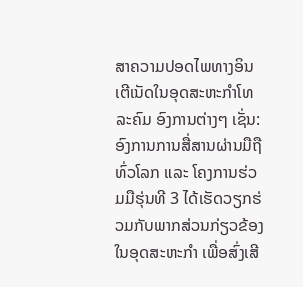ສາຄວາມປອດໄພທາງອິນເຕີເນັດໃນອຸດສະຫະກຳໂທລະຄົມ ອົງການຕ່າງໆ ເຊັ່ນ: ອົງການການສື່ສານຜ່ານມືຖືທົ່ວໂລກ ແລະ ໂຄງການຮ່ວມມືຮຸ່ນທີ 3 ໄດ້ເຮັດວຽກຮ່ວມກັບພາກສ່ວນກ່ຽວຂ້ອງໃນອຸດສະຫະກຳ ເພື່ອສົ່ງເສີ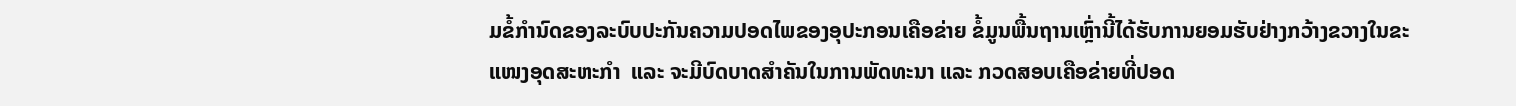ມຂໍ້ກໍານົດຂອງລະບົບປະກັນຄວາມປອດໄພຂອງອຸປະກອນເຄືອຂ່າຍ ຂໍ້ມູນພື້ນຖານເຫຼົ່ານີ້ໄດ້ຮັບການຍອມຮັບຢ່າງກວ້າງຂວາງໃນຂະແໜງອຸດສະຫະກຳ  ແລະ ຈະມີບົດບາດສຳຄັນໃນການພັດທະນາ ແລະ ກວດສອບເຄືອຂ່າຍທີ່ປອດ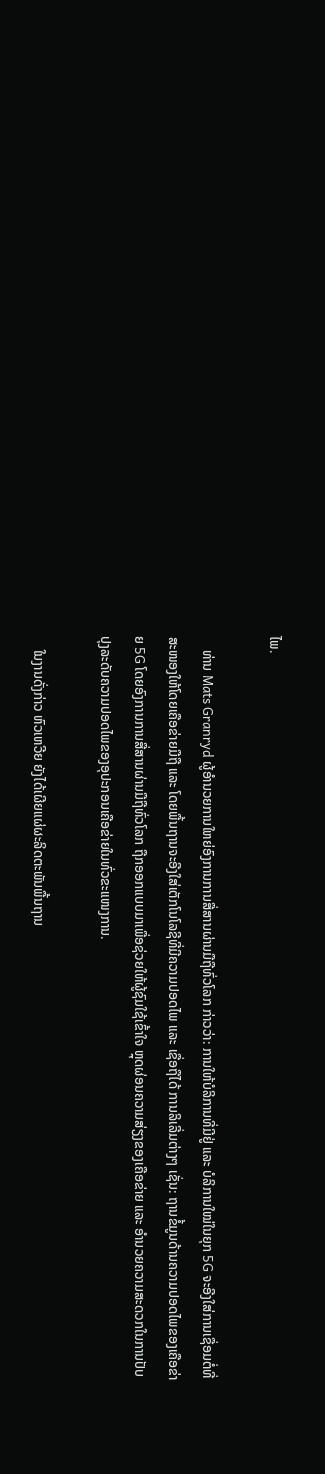ໄພ.

    ທ່ານ Mats Granryd ຜູ້ອຳນວຍການໃຫຍ່ອົງການການສື່ສານຜ່ານມືຖືທົ່ວໂລກ ກ່າວວ່າ: ການໃຫ້ບໍລິການທີ່ມີຢູ່ ແລະ ບໍລິການໃໝ່ໃນຍຸກ 5G ຈະອີງໃສ່ການເຊື່ອມຕໍ່ທີ່ສະໜອງໃຫ້ໂດຍເຄືອຂ່າຍມືຖື ແລະ ໂດຍພື້ນຖານຈະອີງໃສ່ເຕັກໂນໂລຊີທີ່ມີຄວາມປອດໄພ ແລະ ເຊື່ອຖືໄດ້ ການລິເລີ່ມຕ່າງໆ ເຊັ່ນ: ຖານຂໍ້ມູນດ້ານຄວາມປອດໄພຂອງເຄືອຂ່າຍ 5G ໂດຍອົງການການສື່ສານຜ່ານມືຖືທົ່ວໂລກ ຖືກອອກແບບມາເພື່ອຊ່ວຍໃຫ້ຜູ້ຊົມໃຊ້ເຂົ້າໃຈ ຫຼຸດຜ່ອນຄວາມສ່ຽງຂອງເຄືອຂ່າຍ ແລະ ອຳນວຍຄວາມສະດວກໃນການປັບປຸງລະດັບຄວາມປອດໄພຂອງອຸປະກອນເຄືອຂ່າຍໃນທົ່ວຂະແໜງການ.

    ໃນງານດັ່ງກ່າວ ຫົວເຫວີຍ ຍັງໄດ້ເຜີຍແຜ່ຜະລິດຕະພັນພື້ນຖານ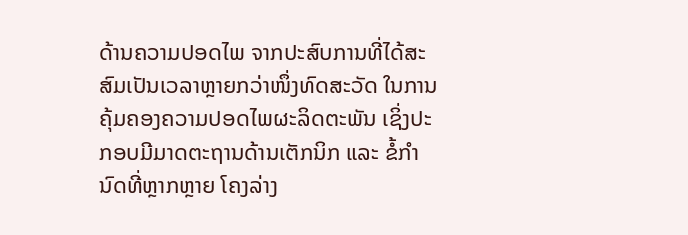ດ້ານຄວາມປອດໄພ ຈາກປະສົບການທີ່ໄດ້ສະສົມເປັນເວລາຫຼາຍກວ່າໜຶ່ງທົດສະວັດ ໃນການຄຸ້ມຄອງຄວາມປອດໄພຜະລິດຕະພັນ ເຊິ່ງປະກອບມີມາດຕະຖານດ້ານເຕັກນິກ ແລະ ຂໍ້ກຳນົດທີ່ຫຼາກຫຼາຍ ໂຄງລ່າງ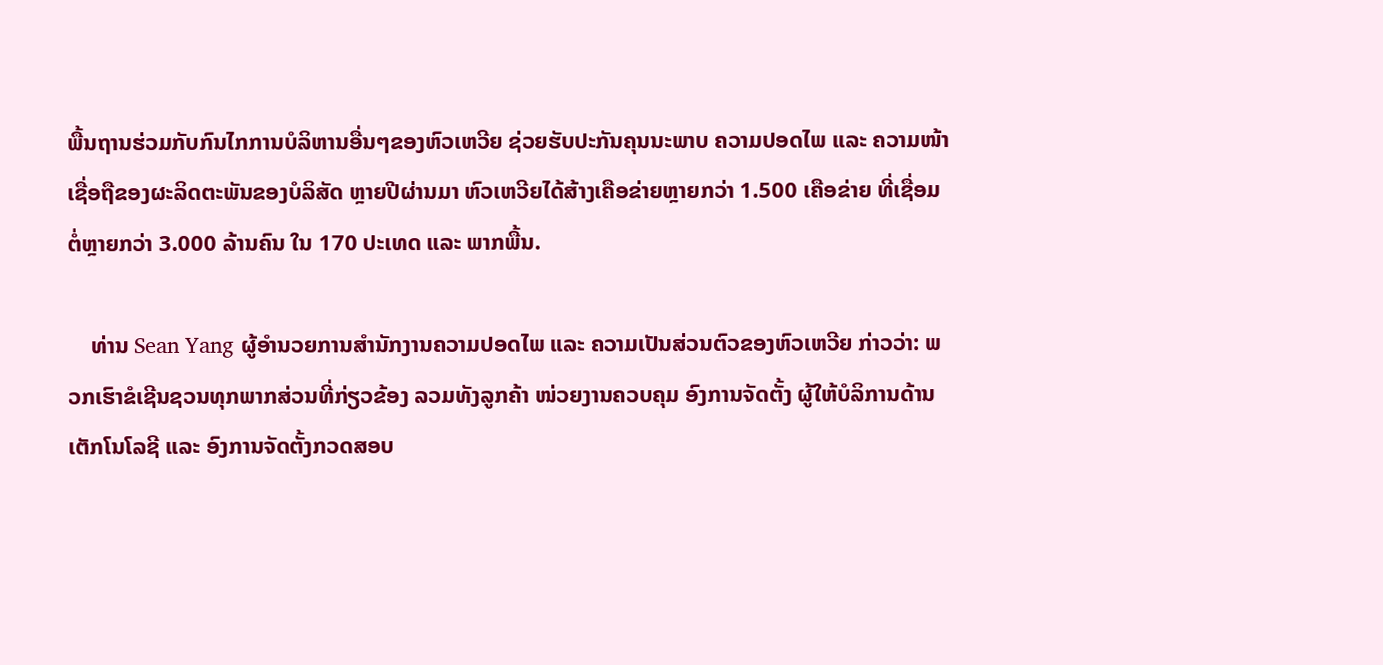ພື້ນຖານຮ່ວມກັບກົນໄກການບໍລິຫານອື່ນໆຂອງຫົວເຫວີຍ ຊ່ວຍຮັບປະກັນຄຸນນະພາບ ຄວາມປອດໄພ ແລະ ຄວາມໜ້າເຊື່ອຖືຂອງຜະລິດຕະພັນຂອງບໍລິສັດ ຫຼາຍປີຜ່ານມາ ຫົວເຫວີຍໄດ້ສ້າງເຄືອຂ່າຍຫຼາຍກວ່າ 1.500 ເຄືອຂ່າຍ ທີ່ເຊື່ອມຕໍ່ຫຼາຍກວ່າ 3.000 ລ້ານຄົນ ໃນ 170 ປະເທດ ແລະ ພາກພື້ນ.

    ທ່ານ Sean Yang ຜູ້ອຳນວຍການສຳນັກງານຄວາມປອດໄພ ແລະ ຄວາມເປັນສ່ວນຕົວຂອງຫົວເຫວີຍ ກ່າວວ່າ: ພວກເຮົາຂໍເຊີນຊວນທຸກພາກສ່ວນທີ່ກ່ຽວຂ້ອງ ລວມທັງລູກຄ້າ ໜ່ວຍງານຄວບຄຸມ ອົງການຈັດຕັ້ງ ຜູ້ໃຫ້ບໍລິການດ້ານເຕັກໂນໂລຊີ ແລະ ອົງການຈັດຕັ້ງກວດສອບ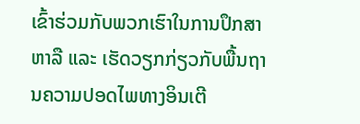ເຂົ້າຮ່ວມກັບພວກເຮົາໃນການປຶກສາຫາລື ແລະ ເຮັດວຽກກ່ຽວກັບພື້ນຖານຄວາມປອດໄພທາງອິນເຕີ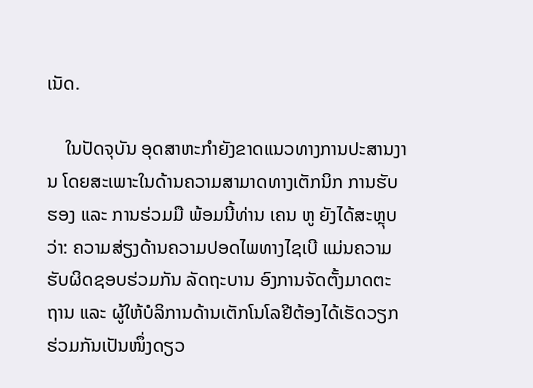ເນັດ.

    ໃນປັດຈຸບັນ ອຸດສາຫະກຳຍັງຂາດແນວທາງການປະສານງານ ໂດຍສະເພາະໃນດ້ານຄວາມສາມາດທາງເຕັກນິກ ການຮັບຮອງ ແລະ ການຮ່ວມມື ພ້ອມນີ້ທ່ານ ເຄນ ຫູ ຍັງໄດ້ສະຫຼຸບວ່າ: ຄວາມສ່ຽງດ້ານຄວາມປອດໄພທາງໄຊເບີ ແມ່ນຄວາມຮັບຜິດຊອບຮ່ວມກັນ ລັດຖະບານ ອົງການຈັດຕັ້ງມາດຕະຖານ ແລະ ຜູ້ໃຫ້ບໍລິການດ້ານເຕັກໂນໂລຢີຕ້ອງໄດ້ເຮັດວຽກຮ່ວມກັນເປັນໜຶ່ງດຽວ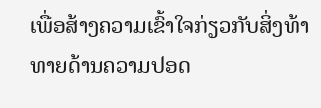ເພື່ອສ້າງຄວາມເຂົ້າໃຈກ່ຽວກັບສິ່ງທ້າທາຍດ້ານຄວາມປອດ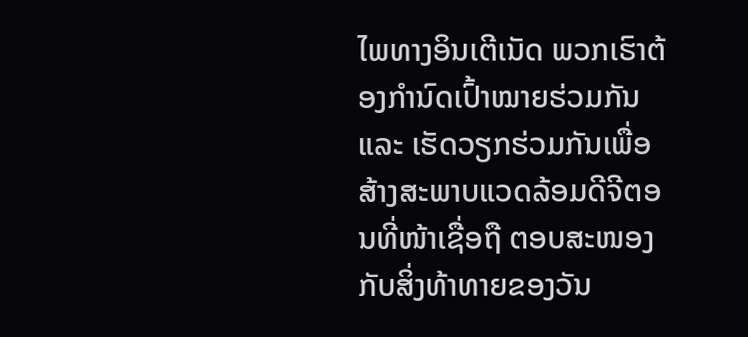ໄພທາງອິນເຕີເນັດ ພວກເຮົາຕ້ອງກໍານົດເປົ້າໝາຍຮ່ວມກັນ ແລະ ເຮັດວຽກຮ່ວມກັນເພື່ອສ້າງສະພາບແວດລ້ອມດີຈີຕອນທີ່ໜ້າເຊື່ອຖື ຕອບສະໜອງກັບສິ່ງທ້າທາຍຂອງວັນ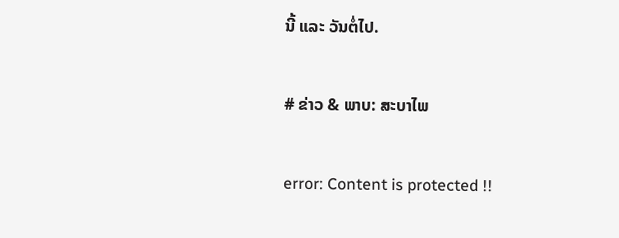ນີ້ ແລະ ວັນຕໍ່ໄປ.

# ຂ່າວ & ພາບ: ສະບາໄພ

error: Content is protected !!